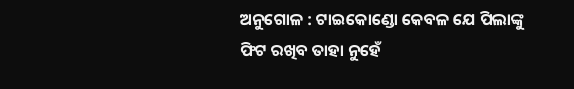ଅନୁଗୋଳ : ଟାଇକୋଣ୍ଡୋ କେବଳ ଯେ ପିଲାଙ୍କୁ ଫିଟ ରଖିବ ତାହା ନୁହେଁ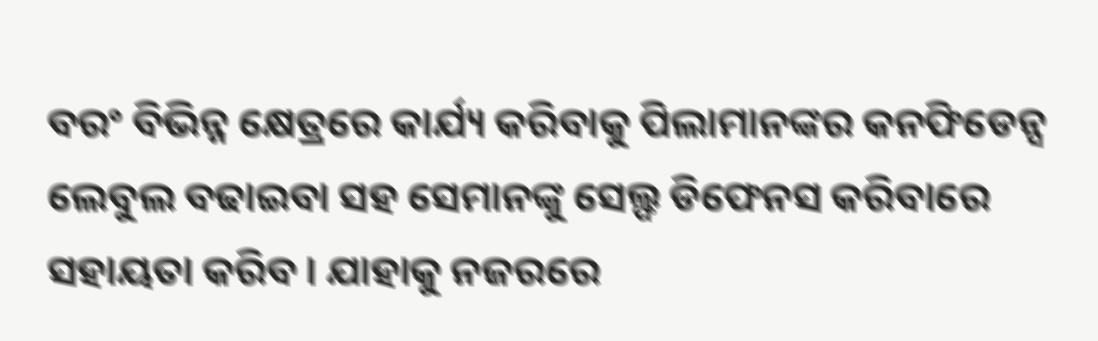ବରଂ ବିଭିନ୍ନ କ୍ଷେତ୍ରରେ କାର୍ଯ୍ୟ କରିବାକୁ ପିଲାମାନଙ୍କର କନଫିଡେନ୍ସ ଲେବୁଲ ବଢାଇବା ସହ ସେମାନଙ୍କୁ ସେଲ୍ଫ ଡିଫେନସ କରିବାରେ ସହାୟତା କରିବ । ଯାହାକୁ ନଜରରେ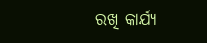ରଖି କାର୍ଯ୍ୟ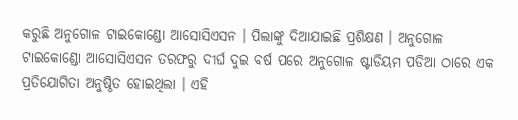କରୁଛି ଅନୁଗୋଳ ଟାଇକୋଣ୍ଡୋ ଆସୋସିଏସନ । ପିଲାଙ୍କୁ ଦିଆଯାଇଛି ପ୍ରଶିକ୍ଷଣ । ଅନୁଗୋଳ ଟାଇକୋଣ୍ଡୋ ଆସୋସିଏସନ ତରଫରୁ ଦୀର୍ଘ ଦୁଇ ବର୍ଷ ପରେ ଅନୁଗୋଳ ଷ୍ଟାଡିୟମ ପଡିଆ ଠାରେ ଏକ ପ୍ରତିଯୋଗିତା ଅନୁଷ୍ଠିତ ହୋଇଥିଲା । ଏହି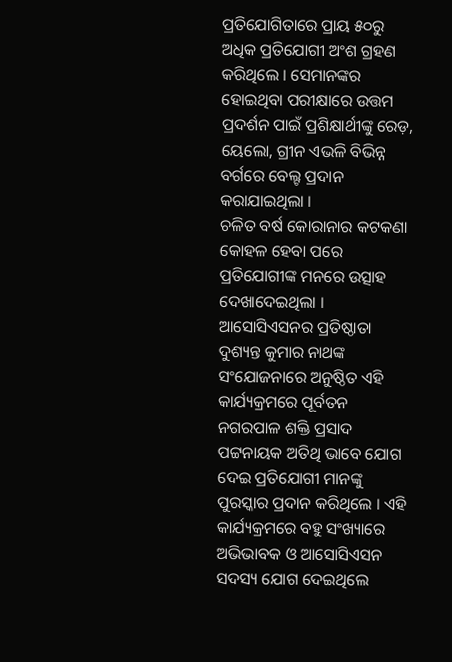ପ୍ରତିଯୋଗିତାରେ ପ୍ରାୟ ୫୦ରୁ ଅଧିକ ପ୍ରତିଯୋଗୀ ଅଂଶ ଗ୍ରହଣ କରିଥିଲେ । ସେମାନଙ୍କର ହୋଇଥିବା ପରୀକ୍ଷାରେ ଉତ୍ତମ ପ୍ରଦର୍ଶନ ପାଇଁ ପ୍ରଶିକ୍ଷାର୍ଥୀଙ୍କୁ ରେଡ଼, ୟେଲୋ, ଗ୍ରୀନ ଏଭଳି ବିଭିନ୍ନ ବର୍ଗରେ ବେଲ୍ଟ ପ୍ରଦାନ କରାଯାଇଥିଲା ।
ଚଳିତ ବର୍ଷ କୋରାନାର କଟକଣା କୋହଳ ହେବା ପରେ ପ୍ରତିଯୋଗୀଙ୍କ ମନରେ ଉତ୍ସାହ ଦେଖାଦେଇଥିଲା । ଆସୋସିଏସନର ପ୍ରତିଷ୍ଠାତା ଦୁଶ୍ୟନ୍ତ କୁମାର ନାଥଙ୍କ ସଂଯୋଜନାରେ ଅନୁଷ୍ଠିତ ଏହି କାର୍ଯ୍ୟକ୍ରମରେ ପୂର୍ବତନ ନଗରପାଳ ଶକ୍ତି ପ୍ରସାଦ ପଟ୍ଟନାୟକ ଅତିଥି ଭାବେ ଯୋଗ ଦେଇ ପ୍ରତିଯୋଗୀ ମାନଙ୍କୁ ପୁରସ୍କାର ପ୍ରଦାନ କରିଥିଲେ । ଏହି କାର୍ଯ୍ୟକ୍ରମରେ ବହୁ ସଂଖ୍ୟାରେ ଅଭିଭାବକ ଓ ଆସୋସିଏସନ ସଦସ୍ୟ ଯୋଗ ଦେଇଥିଲେ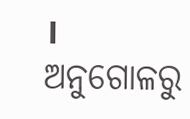।
ଅନୁଗୋଳରୁ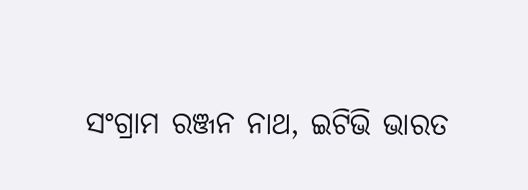ସଂଗ୍ରାମ ରଞ୍ଜନ ନାଥ, ଇଟିଭି ଭାରତ